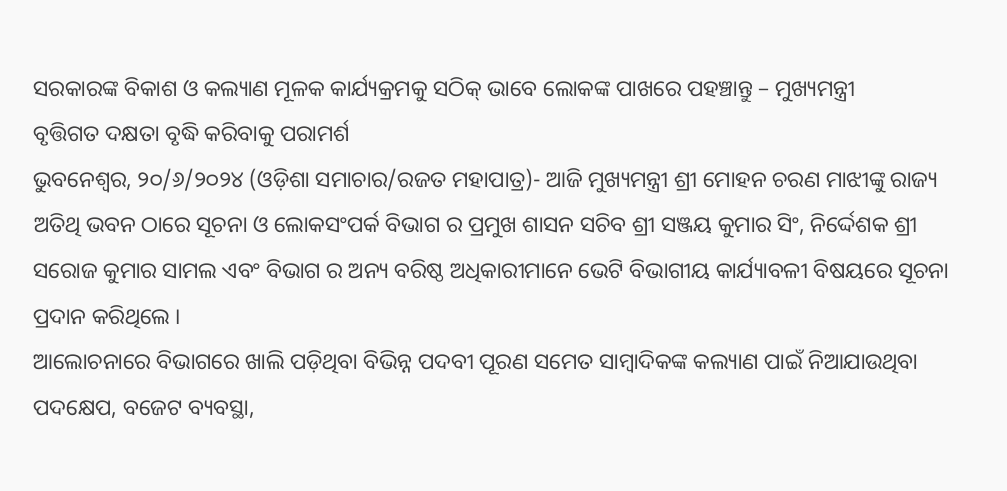ସରକାରଙ୍କ ବିକାଶ ଓ କଲ୍ୟାଣ ମୂଳକ କାର୍ଯ୍ୟକ୍ରମକୁ ସଠିକ୍ ଭାବେ ଲୋକଙ୍କ ପାଖରେ ପହଞ୍ଚାନ୍ତୁ – ମୁଖ୍ୟମନ୍ତ୍ରୀ
ବୃତ୍ତିଗତ ଦକ୍ଷତା ବୃଦ୍ଧି କରିବାକୁ ପରାମର୍ଶ
ଭୁବନେଶ୍ୱର, ୨୦/୬/୨୦୨୪ (ଓଡ଼ିଶା ସମାଚାର/ରଜତ ମହାପାତ୍ର)- ଆଜି ମୁଖ୍ୟମନ୍ତ୍ରୀ ଶ୍ରୀ ମୋହନ ଚରଣ ମାଝୀଙ୍କୁ ରାଜ୍ୟ ଅତିଥି ଭବନ ଠାରେ ସୂଚନା ଓ ଲୋକସଂପର୍କ ବିଭାଗ ର ପ୍ରମୁଖ ଶାସନ ସଚିବ ଶ୍ରୀ ସଞ୍ଜୟ କୁମାର ସିଂ, ନିର୍ଦ୍ଦେଶକ ଶ୍ରୀ ସରୋଜ କୁମାର ସାମଲ ଏବଂ ବିଭାଗ ର ଅନ୍ୟ ବରିଷ୍ଠ ଅଧିକାରୀମାନେ ଭେଟି ବିଭାଗୀୟ କାର୍ଯ୍ୟାବଳୀ ବିଷୟରେ ସୂଚନା ପ୍ରଦାନ କରିଥିଲେ ।
ଆଲୋଚନାରେ ବିଭାଗରେ ଖାଲି ପଡ଼ିଥିବା ବିଭିନ୍ନ ପଦବୀ ପୂରଣ ସମେତ ସାମ୍ବାଦିକଙ୍କ କଲ୍ୟାଣ ପାଇଁ ନିଆଯାଉଥିବା ପଦକ୍ଷେପ, ବଜେଟ ବ୍ୟବସ୍ଥା,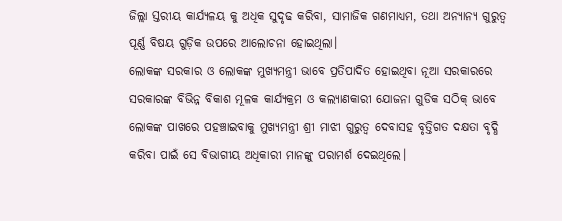ଜିଲ୍ଲା ସ୍ତରୀୟ କାର୍ଯ୍ୟଳୟ କୁ ଅଧିକ ସୁଦୃଢ କରିବା, ସାମାଜିକ ଗଣମାଧ୍ୟମ, ତଥା ଅନ୍ୟାନ୍ୟ ଗୁରୁତ୍ଵ ପୂର୍ଣ୍ଣ ବିଷୟ ଗୁଡ଼ିକ ଉପରେ ଆଲୋଚନା ହୋଇଥିଲା।
ଲୋକଙ୍କ ସରକାର ଓ ଲୋକଙ୍କ ମୁଖ୍ୟମନ୍ତ୍ରୀ ଭାବେ ପ୍ରତିପାଦିତ ହୋଇଥିବା ନୂଆ ସରକାରରେ ସରକାରଙ୍କ ବିଭିନ୍ନ ବିକାଶ ମୂଳକ କାର୍ଯ୍ୟକ୍ରମ ଓ କଲ୍ୟାଣକାରୀ ଯୋଜନା ଗୁଡିକ ସଠିକ୍ ଭାବେ ଲୋକଙ୍କ ପାଖରେ ପହଞ୍ଚାଇବାକୁ ମୁଖ୍ୟମନ୍ତ୍ରୀ ଶ୍ରୀ ମାଝୀ ଗୁରୁତ୍ଵ ଦେବାସହ ବୃତ୍ତିଗତ ଦକ୍ଷତା ବୃଦ୍ଧି କରିବା ପାଇଁ ସେ ବିଭାଗୀୟ ଅଧିକାରୀ ମାନଙ୍କୁ ପରାମର୍ଶ ଦେଇଥିଲେ।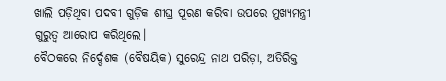ଖାଲି ପଡ଼ିଥିବା ପଦବୀ ଗୁଡ଼ିକ ଶୀଘ୍ର ପୂରଣ କରିବା ଉପରେ ମୁଖ୍ୟମନ୍ତ୍ରୀ ଗୁରୁତ୍ଵ ଆରୋପ କରିଥିଲେ।
ବୈଠକରେ ନିର୍ଦ୍ଦେଶକ (ବୈଷୟିକ) ସୁରେନ୍ଦ୍ର ନାଥ ପରିଡ଼ା, ଅତିରିକ୍ତ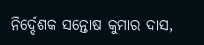ନିର୍ଦ୍ଦେଶକ ସନ୍ତୋଷ କୁମାର ଦାସ,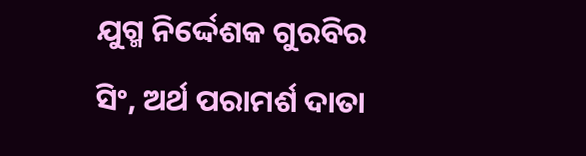ଯୁଗ୍ମ ନିର୍ଦ୍ଦେଶକ ଗୁରବିର ସିଂ, ଅର୍ଥ ପରାମର୍ଶ ଦାତା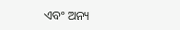ଏବଂ ଅନ୍ୟ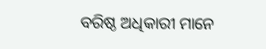ବରିଷ୍ଠ ଅଧିକାରୀ ମାନେ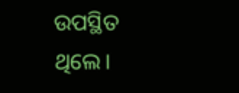ଉପସ୍ଥିତ ଥିଲେ।